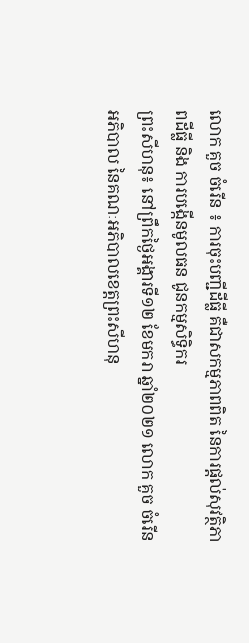លោក គួច ចំរើន ៖ ការចុះបញ្ជីដីធ្លី គឺជាសកម្មភាពពិត នៃការផ្ដល់សុវត្ថិភាពដីធ្លី និង ការបង្កើនមូលធន ជូនកម្មសិទ្ធិករ
ព្រះសីហនុ៖ នៅព្រឹកថ្ងៃអង្គារទី១២ ខែមករា ឆ្នាំ២០២១ លោក គួច ចំរើន អភិបាល នៃគណៈអភិបាលខេត្តព្រះសីហនុ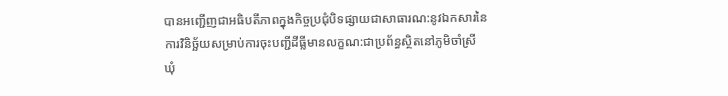បានអញ្ជើញជាអធិបតីភាពក្នុងកិច្ចប្រជុំបិទផ្សាយជាសាធារណ:នូវឯកសារនៃការវិនិច្ឆ័យសម្រាប់ការចុះបញ្ជីដីធ្លីមានលក្ខណ:ជាប្រព័ន្ធស្ថិតនៅភូមិចាំស្រី ឃុំ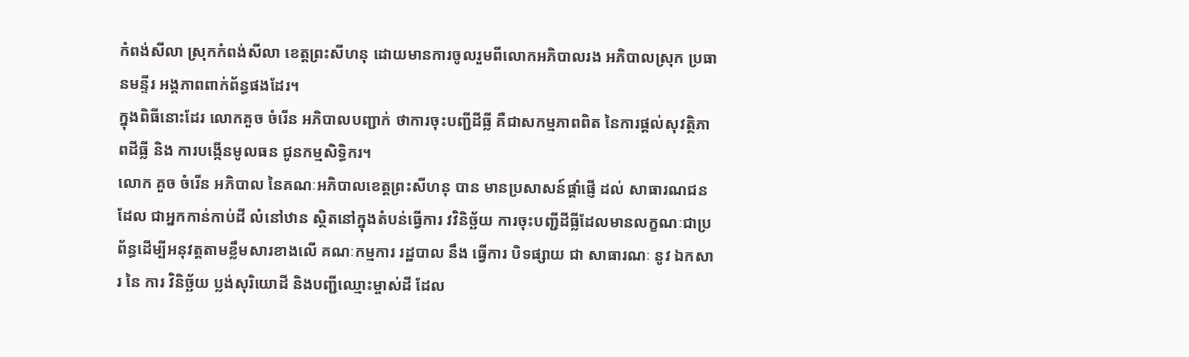កំពង់សីលា ស្រុកកំពង់សីលា ខេត្តព្រះសីហនុ ដោយមានការចូលរួមពីលោកអភិបាលរង អភិបាលស្រុក ប្រធានមន្ទីរ អង្គភាពពាក់ព័ន្ធផងដែរ។
ក្នុងពិធីនោះដែរ លោកគួច ចំរើន អភិបាលបញ្ជាក់ ថាការចុះបញ្ជីដីធ្លី គឺជាសកម្មភាពពិត នៃការផ្ដល់សុវត្ថិភាពដីធ្លី និង ការបង្កើនមូលធន ជូនកម្មសិទ្ធិករ។
លោក គួច ចំរើន អភិបាល នៃគណៈអភិបាលខេត្តព្រះសីហនុ បាន មានប្រសាសន៍ផ្ដាំផ្ញើ ដល់ សាធារណជន ដែល ជាអ្នកកាន់កាប់ដី លំនៅឋាន ស្ថិតនៅក្នុងតំបន់ធ្វើការ វវិនិច្ឆ័យ ការចុះបញ្ជីដីធ្លីដែលមានលក្ខណៈជាប្រព័ន្ធដើម្បីអនុវត្តតាមខ្លឹមសារខាងលើ គណៈកម្មការ រដ្ឋបាល នឹង ធ្វើការ បិទផ្សាយ ជា សាធារណៈ នូវ ឯកសារ នៃ ការ វិនិច្ឆ័យ ប្លង់សុរិយោដី និងបញ្ជីឈ្មោះម្ចាស់ដី ដែល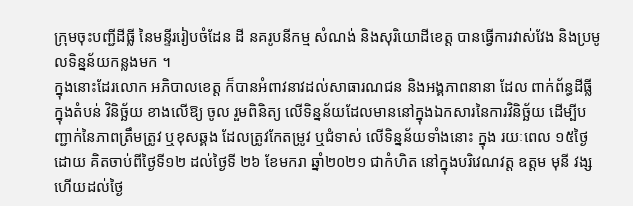ក្រុមចុះបញ្ជីដីធ្លី នៃមន្ទីររៀបចំដែន ដី នគរូបនីកម្ម សំណង់ និងសុរិយោដីខេត្ត បានធ្វើការវាស់វែង និងប្រមូលទិន្នន័យកន្លងមក ។
ក្នុងនោះដែរលោក អភិបាលខេត្ត ក៏បានអំពាវនាវដល់សាធារណជន និងអង្គភាពនានា ដែល ពាក់ព័ន្ធដីធ្លី ក្នុងតំបន់ វិនិច្ឆ័យ ខាងលើឱ្យ ចូល រួមពិនិត្យ លើទិន្នន័យដែលមាននៅក្នុងឯកសារនៃការវិនិច្ឆ័យ ដើម្បីបញ្ជាក់នៃភាពត្រឹមត្រូវ ឬខុសឆ្គង ដែលត្រូវកែតម្រូវ ឬជំទាស់ លើទិន្នន័យទាំងនោះ ក្នុង រយៈពេល ១៥ថ្ងៃ ដោយ គិតចាប់ពីថ្ងៃទី១២ ដល់ថ្ងៃទី ២៦ ខែមករា ឆ្នាំ២០២១ ជាកំហិត នៅក្នុងបរិវេណវត្ត ឧត្តម មុនី វង្ស ហើយដល់ថ្ងៃ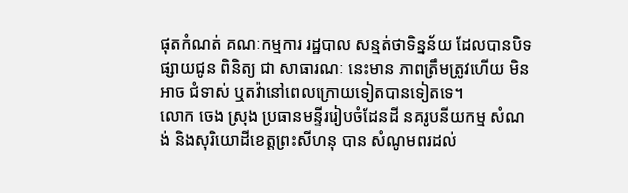ផុតកំណត់ គណៈកម្មការ រដ្ឋបាល សន្មត់ថាទិន្នន័យ ដែលបានបិទផ្សាយជូន ពិនិត្យ ជា សាធារណៈ នេះមាន ភាពត្រឹមត្រូវហើយ មិន អាច ជំទាស់ ឬតវ៉ានៅពេលក្រោយទៀតបានទៀតទេ។
លោក ចេង ស្រុង ប្រធានមន្ទីររៀបចំដែនដី នគរូបនីយកម្ម សំណង់ និងសុរិយោដីខេត្តព្រះសីហនុ បាន សំណូមពរដល់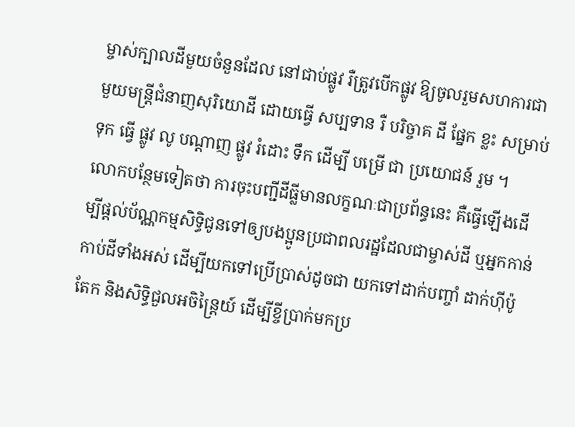ម្ចាស់ក្បាលដីមួយចំនួនដែល នៅជាប់ផ្លូវ រឺត្រូវបើកផ្លូវ ឱ្យចូលរួមសហការជាមួយមន្ត្រីជំនាញសុរិយោដី ដោយធ្វើ សប្បទាន រឺ បរិច្ចាគ ដី ផ្នែក ខ្លះ សម្រាប់ ទុក ធ្វើ ផ្លូវ លូ បណ្ដាញ ផ្លូវ រំដោះ ទឹក ដើម្បី បម្រើ ជា ប្រយោជន៍ រួម ។
លោកបន្ថែមទៀតថា ការចុះបញ្ជីដីធ្លីមានលក្ខណៈជាប្រព័ន្ធនេះ គឺធ្វើឡើងដើម្បីផ្តល់ប័ណ្ណកម្មសិទ្ធិជូនទៅឲ្យបងប្អូនប្រជាពលរដ្ឋដែលជាម្ចាស់ដី ឬអ្នកកាន់កាប់ដីទាំងអស់ ដើម្បីយកទៅប្រើប្រាស់ដូចជា យកទៅដាក់បញ្ចាំ ដាក់ហ៊ីប៉ូតែក និងសិទ្ធិជួលអចិន្ត្រៃយ៍ ដើម្បីខ្ចីប្រាក់មកប្រ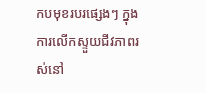កបមុខរបរផ្សេងៗ ក្នុងការលើកស្ទួយជីវភាពរស់នៅ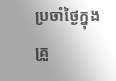ប្រចាំថ្ងៃក្នុងគ្រួ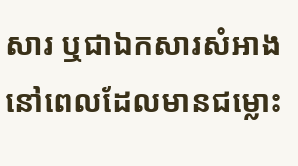សារ ឬជាឯកសារសំអាងនៅពេលដែលមានជម្លោះ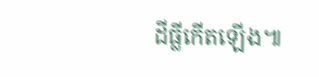ដីធ្លីកើតឡើង៕